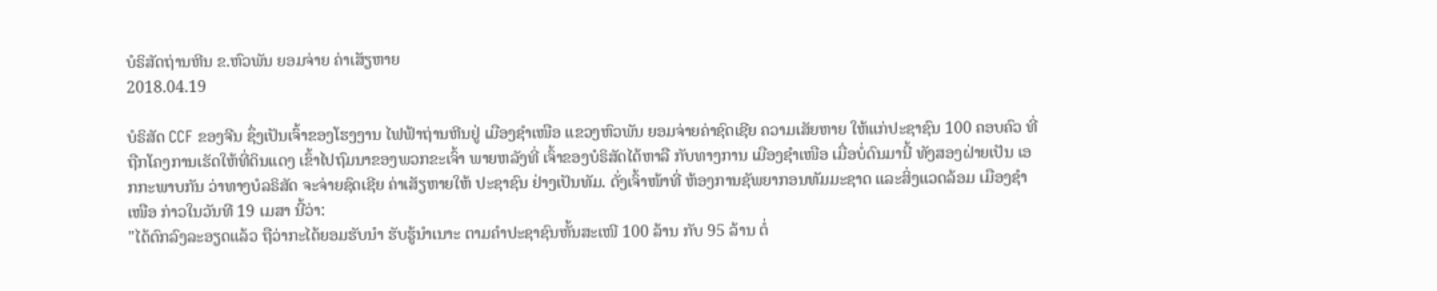ບໍຣິສັດຖ່ານຫີນ ຂ.ຫົວພັນ ຍອມຈ່າຍ ຄ່າເສັຽຫາຍ
2018.04.19

ບໍຣິສັດ CCF ຂອງຈີນ ຊຶ່ງເປັນເຈົ້າຂອງໂຮງງານ ໄຟຟ້າຖ່ານຫີນຢູ່ ເມືອງຊຳເໜືອ ແຂວງຫົວພັນ ຍອມຈ່າຍຄ່າຊົດເຊີຍ ຄວາມເສັຍຫາຍ ໃຫ້ແກ່ປະຊາຊົນ 100 ຄອບຄົວ ທີ່ຖືກໂຄງການເຮັດໃຫ້ທີ່ດິນແດງ ເຂົ້າໄປຖົມນາຂອງພວກຂະເຈົ້າ ພາຍຫລັງທີ່ ເຈົ້າຂອງບໍຣິສັດໄດ້ຫາລື ກັບທາງການ ເມືອງຊຳເໜືອ ເມື່ອບໍ່ດົນມານີ້ ທັງສອງຝ່າຍເປັນ ເອກກະພາບກັນ ວ່າທາງບໍລຣິສັດ ຈະຈ່າຍຊົດເຊີຍ ຄ່າເສັຽຫາຍໃຫ້ ປະຊາຊົນ ຢ່າງເປັນທັມ. ດັ່ງເຈົ້າໜ້າທີ່ ຫ້ອງການຊັພຍາກອນທັມມະຊາດ ແລະສິ່ງແວດລ້ອມ ເມືອງຊຳເໜືອ ກ່າວໃນວັນທີ 19 ເມສາ ນີ້ວ່າ:
"ໄດ້ຕົກລົງລະອຽດແລ້ວ ຖືວ່າກະໄດ້ຍອມຮັບນຳ ຮັບຮູ້ນຳເນາະ ຕາມຄຳປະຊາຊົນຫັ້ນສະເໜີ 100 ລ້ານ ກັບ 95 ລ້ານ ຕໍ່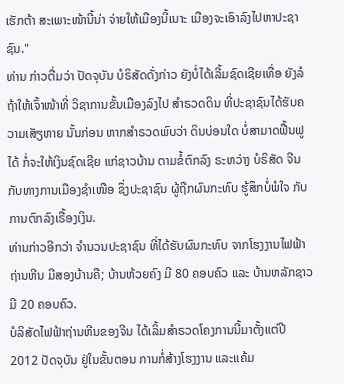ເຮັກຕ້າ ສະເພາະໜ້ານີ້ນ່າ ຈ່າຍໃຫ້ເມືອງນີ້ເນາະ ເມືອງຈະເອົາລົງໄປຫາປະຊາຊົນ."
ທ່ານ ກ່າວຕື່ມວ່າ ປັດຈຸບັນ ບໍຣິສັດດັ່ງກ່າວ ຍັງບໍ່ໄດ້ເລີ້ມຊົດເຊີຍເທື່ອ ຍັງລໍຖ້າໃຫ້ເຈົ້າໜ້າທີ່ ວິຊາການຂັ້ນເມືອງລົງໄປ ສຳຣວດດິນ ທີ່ປະຊາຊົນໄດ້ຮັບຄວາມເສັຽຫາຍ ນັ້ນກ່ອນ ຫາກສຳຣວດພົບວ່າ ດິນບ່ອນໃດ ບໍ່ສາມາດຟື້ນຟູໄດ້ ກໍ່ຈະໃຫ້ເງິນຊົດເຊີຍ ແກ່ຊາວບ້ານ ຕາມຂໍ້ຕົກລົງ ຣະຫວ່າງ ບໍຣິສັດ ຈີນ ກັບທາງການເມືອງຊໍາເໜືອ ຊຶ່ງປະຊາຊົນ ຜູ້ຖືກຜົນກະທົບ ຮູ້ສຶກບໍ່ພໍໃຈ ກັບການຕົກລົງເຣື້ອງເງິນ.
ທ່ານກ່າວອີກວ່າ ຈຳນວນປະຊາຊົນ ທີ່ໄດ້ຮັບຜົນກະທົບ ຈາກໂຮງງານໄຟຟ້າຖ່ານຫີນ ມີສອງບ້ານຄື; ບ້ານຫ້ວຍຄົງ ມີ 80 ຄອບຄົວ ແລະ ບ້ານຫລັກຊາວ ມີ 20 ຄອບຄົວ.
ບໍລິສັດໄຟຟ້າຖ່ານຫີນຂອງຈີນ ໄດ້ເລິ້ມສຳຣວດໂຄງການນີ້ມາຕັ້ງແຕ່ປີ 2012 ປັດຈຸບັນ ຢູ່ໃນຂັ້ນຕອນ ການກໍ່ສ້າງໂຮງງານ ແລະແຄ້ມ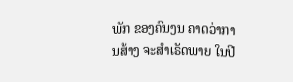ພັກ ຂອງຄົນງນ ຄາດວ່າການສ້າງ ຈະສຳເຣັດພາຍ ໃນປີ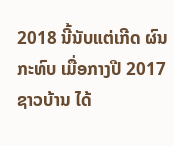2018 ນີ້ນັບແຕ່ເກີດ ຜົນກະທົບ ເມື່ອກາງປີ 2017 ຊາວບ້ານ ໄດ້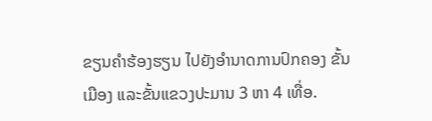ຂຽນຄຳຮ້ອງຮຽນ ໄປຍັງອຳນາດການປົກຄອງ ຂັ້ນເມືອງ ແລະຂັ້ນແຂວງປະມານ 3 ຫາ 4 ເທື່ອ.